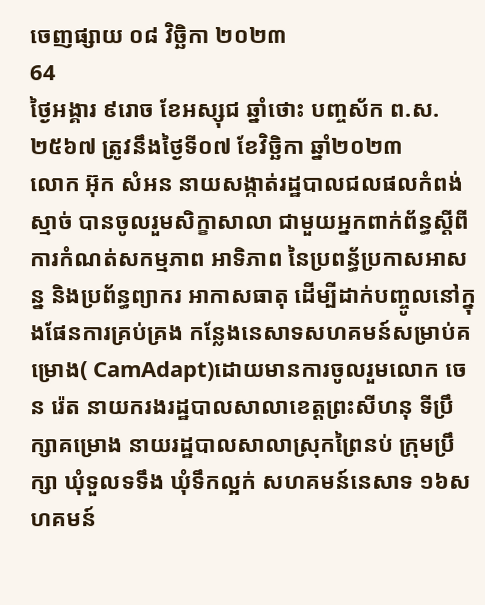ចេញផ្សាយ ០៨ វិច្ឆិកា ២០២៣
64
ថ្ងៃអង្គារ ៩រោច ខែអស្សុជ ឆ្នាំថោះ បញ្ចស័ក ព.ស.២៥៦៧ ត្រូវនឹងថ្ងៃទី០៧ ខែវិច្ឆិកា ឆ្នាំ២០២៣
លោក អ៊ុក សំអន នាយសង្កាត់រដ្ឋបាលជលផលកំពង់ស្មាច់ បានចូលរួមសិក្ខាសាលា ជាមួយអ្នកពាក់ព័ន្ធស្តីពី ការកំណត់សកម្មភាព អាទិភាព នៃប្រពន្ធ័ប្រកាសអាសន្ន និងប្រព័ន្ធព្យាករ អាកាសធាតុ ដើម្បីដាក់បញ្ចូលនៅក្នុងផែនការគ្រប់គ្រង កន្លែងនេសាទសហគមន៍សម្រាប់គម្រោង( CamAdapt)ដោយមានការចូលរួមលោក ចេន រ៉េត នាយករងរដ្ឋបាលសាលាខេត្តព្រះសីហនុ ទីប្រឹក្សាគម្រោង នាយរដ្ឋបាលសាលាស្រុកព្រៃនប់ ក្រុមប្រឹក្សា ឃុំទួលទទឹង ឃុំទឹកល្អក់ សហគមន៍នេសាទ ១៦សហគមន៍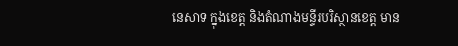នេសាទ ក្នុងខេត្ត និងតំណាងមន្ទីរបរិស្ថានខេត្ត មាន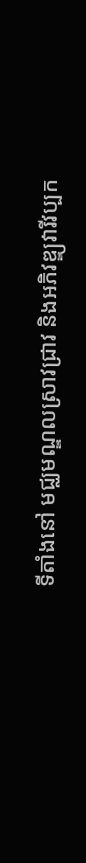ទីតាំងនៅ មជ្ឈមណ្ឌលស្រាវជ្រាវ និងអភិវឌ្ឌ្យវារីវប្បក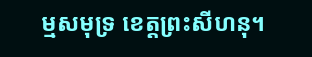ម្មសមុទ្រ ខេត្តព្រះសីហនុ។